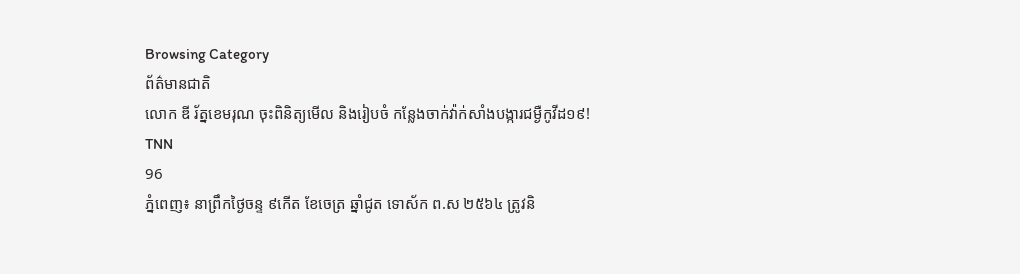Browsing Category
ព័ត៌មានជាតិ
លោក ឌី រ័ត្នខេមរុណ ចុះពិនិត្យមើល និងរៀបចំ កន្លែងចាក់វ៉ាក់សាំងបង្ការជម្ងឺកូវីដ១៩!
TNN
96
ភ្នំពេញ៖ នាព្រឹកថ្ងៃចន្ទ ៩កើត ខែចេត្រ ឆ្នាំជូត ទោស័ក ព.ស ២៥៦៤ ត្រូវនិ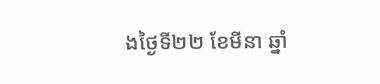ងថ្ងៃទី២២ ខែមីនា ឆ្នាំ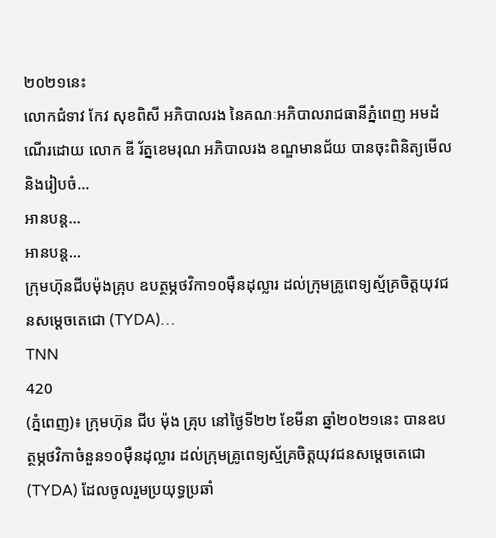២០២១នេះ
លោកជំទាវ កែវ សុខពិសី អភិបាលរង នៃគណៈអភិបាលរាជធានីភ្នំពេញ អមដំណើរដោយ លោក ឌី រ័ត្នខេមរុណ អភិបាលរង ខណ្ឌមានជ័យ បានចុះពិនិត្យមើល និងរៀបចំ…
អានបន្ត...
អានបន្ត...
ក្រុមហ៊ុនជីបម៉ុងគ្រុប ឧបត្ថម្ភថវិកា១០ម៉ឺនដុល្លារ ដល់ក្រុមគ្រូពេទ្យស្ម័គ្រចិត្តយុវជនសម្តេចតេជោ (TYDA)…
TNN
420
(ភ្នំពេញ)៖ ក្រុមហ៊ុន ជីប ម៉ុង គ្រុប នៅថ្ងៃទី២២ ខែមីនា ឆ្នាំ២០២១នេះ បានឧបត្ថម្ភថវិកាចំនួន១០ម៉ឺនដុល្លារ ដល់ក្រុមគ្រូពេទ្យស្ម័គ្រចិត្តយុវជនសម្តេចតេជោ(TYDA) ដែលចូលរួមប្រយុទ្ធប្រឆាំ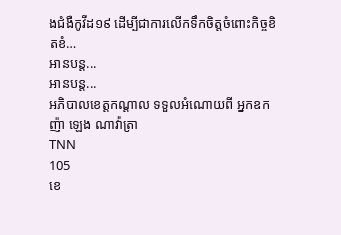ងជំងឺកូវីដ១៩ ដើម្បីជាការលើកទឹកចិត្តចំពោះកិច្ចខិតខំ…
អានបន្ត...
អានបន្ត...
អភិបាលខេត្តកណ្ដាល ទទួលអំណោយពី អ្នកឧកញ៉ា ឡេង ណាវ៉ាត្រា
TNN
105
ខេ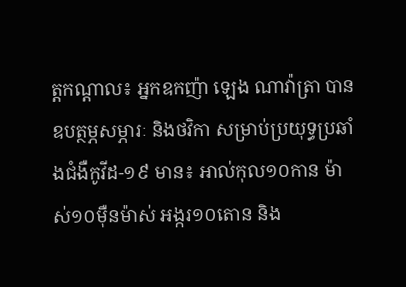ត្តកណ្ដាល៖ អ្នកឧកញ៉ា ឡេង ណាវ៉ាត្រា បានឧបត្ថម្ភសម្ភារៈ និងថវិកា សម្រាប់ប្រយុទ្ធប្រឆាំងជំងឺកូវីដ-១៩ មាន៖ អាល់កុល១០កាន ម៉ាស់១០ម៉ឺនម៉ាស់ អង្ករ១០តោន និង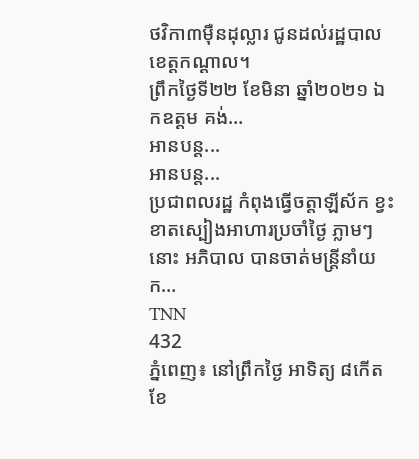ថវិកា៣ម៉ឺនដុល្លារ ជូនដល់រដ្ឋបាលខេត្តកណ្ដាល។
ព្រឹកថ្ងៃទី២២ ខែមិនា ឆ្នាំ២០២១ ឯកឧត្តម គង់…
អានបន្ត...
អានបន្ត...
ប្រជាពលរដ្ឋ កំពុងធ្វើចត្តាឡីស័ក ខ្វះខាតស្បៀងអាហារប្រចាំថ្ងៃ ភ្លាមៗ នោះ អភិបាល បានចាត់មន្ត្រីនាំយក…
TNN
432
ភ្នំពេញ៖ នៅព្រឹកថ្ងៃ អាទិត្យ ៨កើត ខែ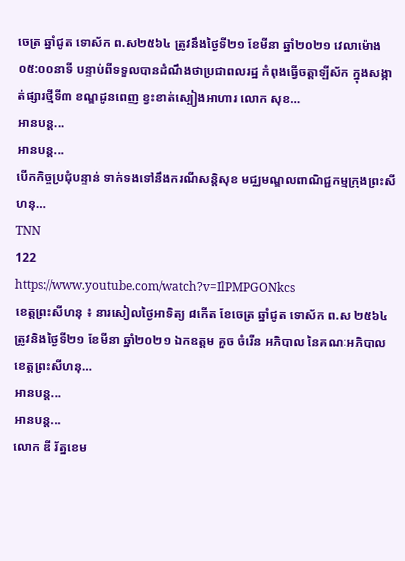ចេត្រ ឆ្នាំជូត ទោស័ក ព.ស២៥៦៤ ត្រូវនឹងថ្ងៃទី២១ ខែមីនា ឆ្នាំ២០២១ វេលាម៉ោង ០៥:០០នាទី បន្ទាប់ពីទទួលបានដំណឹងថាប្រជាពលរដ្ឋ កំពុងធ្វើចត្តាឡីស័ក ក្នុងសង្កាត់ផ្សារថ្មីទី៣ ខណ្ឌដូនពេញ ខ្វះខាត់ស្បៀងអាហារ លោក សុខ…
អានបន្ត...
អានបន្ត...
បើកកិច្ចប្រជុំបន្ទាន់ ទាក់ទងទៅនឹងករណីសន្តិសុខ មជ្ឈមណ្ឌលពាណិជ្ជកម្មក្រុងព្រះសីហនុ…
TNN
122
https://www.youtube.com/watch?v=IlPMPGONkcs
ខេត្តព្រះសីហនុ ៖ នារសៀលថ្ងៃអាទិត្យ ៨កើត ខែចេត្រ ឆ្នាំជូត ទោស័ក ព.ស ២៥៦៤ ត្រូវនិងថ្ងៃទី២១ ខែមីនា ឆ្នាំ២០២១ ឯកឧត្តម គួច ចំរើន អភិបាល នៃគណៈអភិបាលខេត្តព្រះសីហនុ…
អានបន្ត...
អានបន្ត...
លោក ឌី រ័ត្នខេម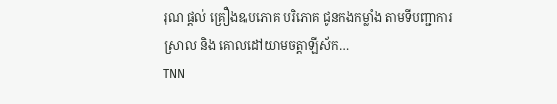រុណ ផ្តល់ គ្រឿងឩបភោគ បរិភោគ ជូនកងកម្លាំង តាមទីបញ្ជាការស្រាល និង គោលដៅយាមចត្តាឡីស័ក…
TNN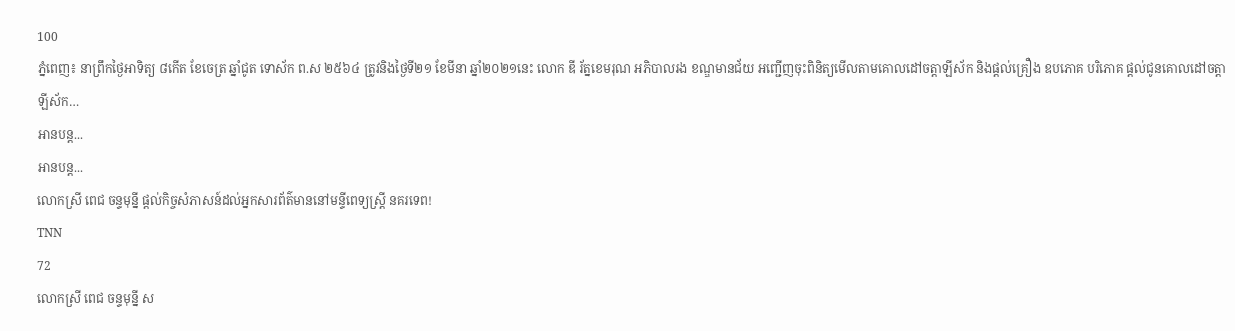100
ភ្នំពេញ៖ នាព្រឹកថ្ងៃអាទិត្យ ៨កើត ខែចេត្រ ឆ្នាំជូត ទោស័ក ព.ស ២៥៦៤ ត្រូវនិងថ្ងៃទី២១ ខែមីនា ឆ្នាំ២០២១នេះ លោក ឌី រ័ត្នខេមរុណ អភិបាលរង ខណ្ឌមានជ័យ អញ្ជើញចុះពិនិត្យមើលតាមគោលដៅចត្តាឡីស័ក និងផ្តល់គ្រឿង ឧបភោគ បរិភោគ ផ្តល់ជូនគោលដៅចត្តាឡីស័ក…
អានបន្ត...
អានបន្ត...
លោកស្រី ពេជ ចន្ទមុន្នី ផ្តល់កិច្ចសំភាសន៍ដល់អ្នកសារព័ត៌មាននៅមន្ទីពេទ្យស្រ្តី នគរទេព!
TNN
72
លោកស្រី ពេជ ចន្ទមុន្នី ស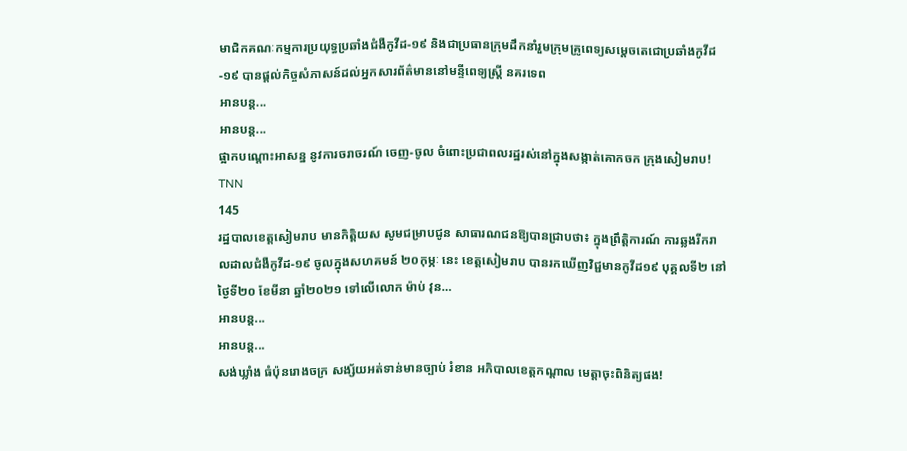មាជិកគណៈកម្មការប្រយុទ្ធប្រឆាំងជំងឺកូវីដ-១៩ និងជាប្រធានក្រុមដឹកនាំរួមក្រុមគ្រូពេទ្យសម្តេចតេជោប្រឆាំងកូវីដ-១៩ បានផ្តល់កិច្ចសំភាសន៍ដល់អ្នកសារព័ត៌មាននៅមន្ទីពេទ្យស្រ្តី នគរទេព
អានបន្ត...
អានបន្ត...
ផ្អាកបណ្ដោះអាសន្ន នូវការចរាចរណ៍ ចេញ-ចូល ចំពោះប្រជាពលរដ្ឋរស់នៅក្នុងសង្កាត់គោកចក ក្រុងសៀមរាប!
TNN
145
រដ្ឋបាលខេត្តសៀមរាប មានកិត្តិយស សូមជម្រាបជូន សាធារណជនឱ្យបានជ្រាបថា៖ ក្នុងព្រឹត្តិការណ៍ ការឆ្លងរីករាលដាលជំងឺកូវីដ-១៩ ចូលក្នុងសហគមន៍ ២០កុម្ភៈ នេះ ខេត្តសៀមរាប បានរកឃើញវិជ្ជមានកូវីដ១៩ បុគ្គលទី២ នៅថ្ងៃទី២០ ខែមីនា ឆ្នាំ២០២១ ទៅលើលោក ម៉ាប់ វុន…
អានបន្ត...
អានបន្ត...
សង់ឃ្លាំង ធំប៉ុនរោងចក្រ សង្ស័យអត់ទាន់មានច្បាប់ រំខាន អភិបាលខេត្តកណ្តាល មេត្តាចុះពិនិត្យផង!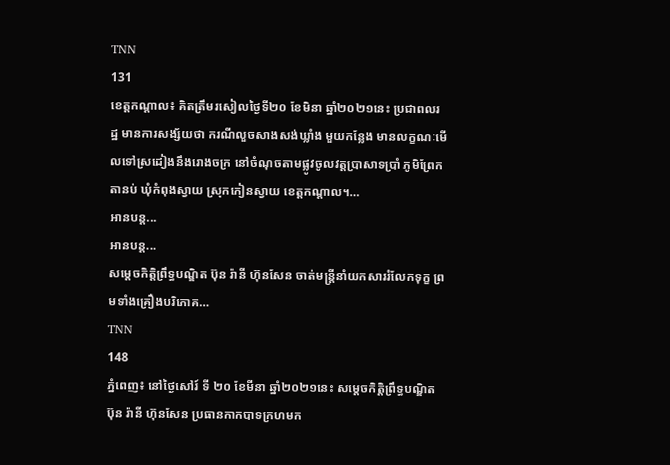TNN
131
ខេត្តកណ្តាល៖ គិតត្រឹមរសៀលថ្ងៃទី២០ ខែមិនា ឆ្នាំ២០២១នេះ ប្រជាពលរដ្ឋ មានការសង្ស័យថា ករណីលួចសាងសង់ឃ្លាំង មួយកន្លែង មានលក្ខណៈមើលទៅស្រដៀងនឹងរោងចក្រ នៅចំណុចតាមផ្លូវចូលវត្តប្រាសាទប្រាំ ភូមិព្រែកតានប់ ឃុំកំពុងស្វាយ ស្រុកកៀនស្វាយ ខេត្តកណ្តាល។…
អានបន្ត...
អានបន្ត...
សម្តេចកិត្តិព្រឹទ្ធបណ្ឌិត ប៊ុន រ៉ានី ហ៊ុនសែន ចាត់មន្ត្រីនាំយកសាររំលែកទុក្ខ ព្រមទាំងគ្រឿងបរិភោគ…
TNN
148
ភ្នំពេញ៖ នៅថ្ងៃសៅរ៍ ទី ២០ ខែមីនា ឆ្នាំ២០២១នេះ សម្តេចកិត្តិព្រឹទ្ធបណ្ឌិត ប៊ុន រ៉ានី ហ៊ុនសែន ប្រធានកាកបាទក្រហមក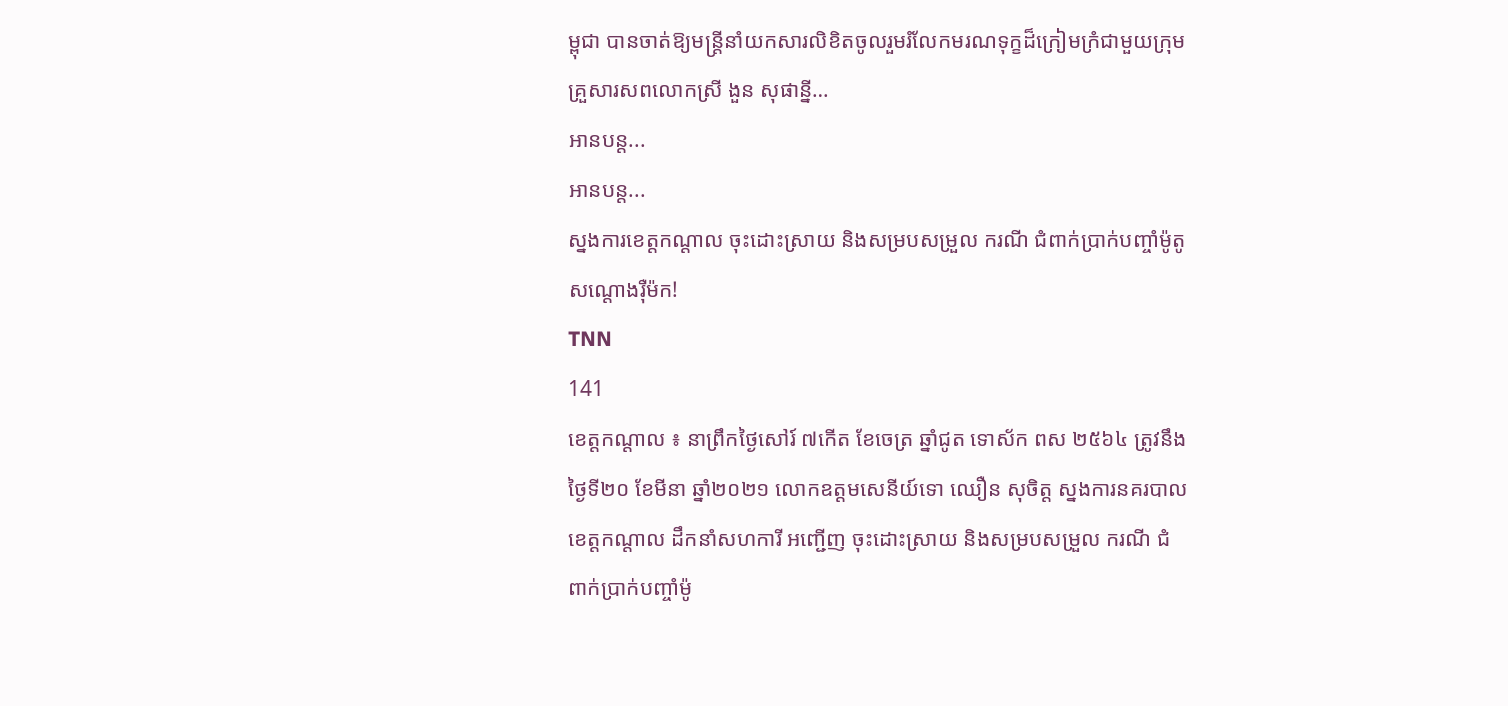ម្ពុជា បានចាត់ឱ្យមន្ត្រីនាំយកសារលិខិតចូលរួមរំលែកមរណទុក្ខដ៏ក្រៀមក្រំជាមួយក្រុមគ្រួសារសពលោកស្រី ងួន សុផាន្នី…
អានបន្ត...
អានបន្ត...
ស្នងការខេត្តកណ្តាល ចុះដោះស្រាយ និងសម្របសម្រួល ករណី ជំពាក់ប្រាក់បញ្ចាំម៉ូតូ សណ្តោងរ៉ឺម៉ក!
TNN
141
ខេត្តកណ្តាល ៖ នាព្រឹកថ្ងៃសៅរ៍ ៧កើត ខែចេត្រ ឆ្នាំជូត ទោស័ក ពស ២៥៦៤ ត្រូវនឹងថ្ងៃទី២០ ខែមីនា ឆ្នាំ២០២១ លោកឧត្តមសេនីយ៍ទោ ឈឿន សុចិត្ត ស្នងការនគរបាលខេត្តកណ្តាល ដឹកនាំសហការី អញ្ជើញ ចុះដោះស្រាយ និងសម្របសម្រួល ករណី ជំពាក់ប្រាក់បញ្ចាំម៉ូ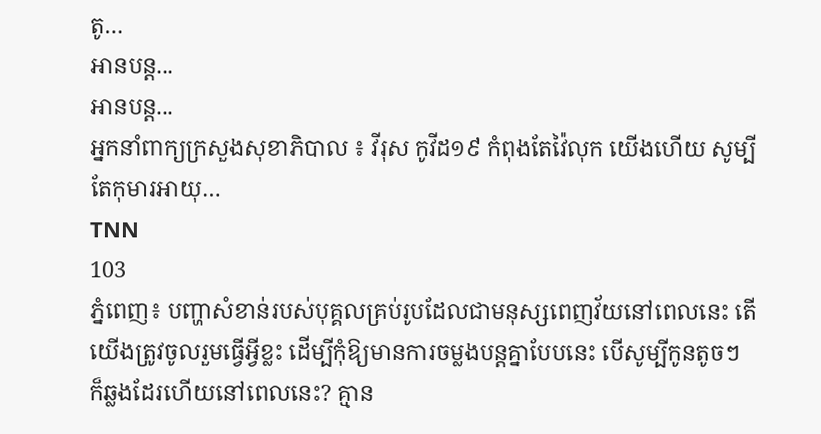តូ…
អានបន្ត...
អានបន្ត...
អ្នកនាំពាក្យក្រសួងសុខាភិបាល ៖ វីរុស កូវីដ១៩ កំពុងតែវ៉ៃលុក យេីងហេីយ សូម្បីតែកុមារអាយុ…
TNN
103
ភ្នំពេញ៖ បញ្ហាសំខាន់របស់បុគ្គលគ្រប់រូបដែលជាមនុស្សពេញវ័យនៅពេលនេះ តេីយេីងត្រូវចូលរួមធ្វេីអ្វីខ្លះ ដេីម្បីកុំឱ្យមានការចម្លងបន្តគ្នាបែបនេះ បេីសូម្បីកូនតូចៗ ក៏ឆ្លងដែរហេីយនៅពេលនេះ? គ្មាន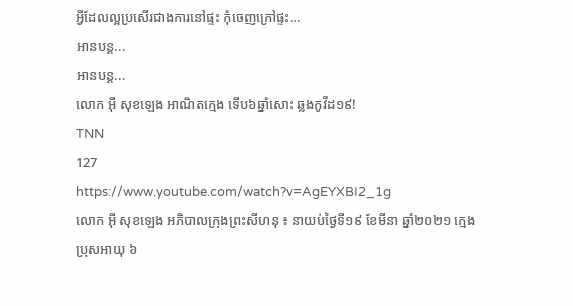អ្វីដែលល្អប្រសេីរជាងការនៅផ្ទះ កុំចេញក្រៅផ្ទះ…
អានបន្ត...
អានបន្ត...
លោក អុី សុខឡេង អាណិតក្មេង ទើប៦ឆ្នាំសោះ ឆ្លងកូវីដ១៩!
TNN
127
https://www.youtube.com/watch?v=AgEYXBI2_1g
លោក អុី សុខឡេង អភិបាលក្រុងព្រះសីហនុ ៖ នាយប់ថ្ងៃទី១៩ ខែមីនា ឆ្នាំ២០២១ ក្មេងប្រុសអាយុ ៦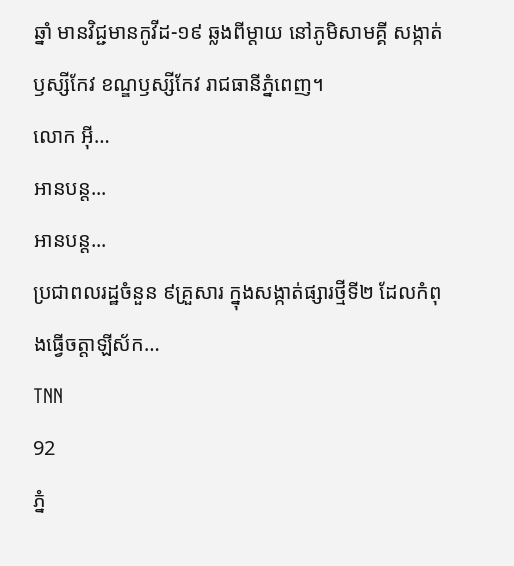ឆ្នាំ មានវិជ្ជមានកូវីដ-១៩ ឆ្លងពីម្តាយ នៅភូមិសាមគ្គី សង្កាត់ឫស្សីកែវ ខណ្ឌឫស្សីកែវ រាជធានីភ្នំពេញ។
លោក អុី…
អានបន្ត...
អានបន្ត...
ប្រជាពលរដ្ឋចំនួន ៩គ្រួសារ ក្នុងសង្កាត់ផ្សារថ្មីទី២ ដែលកំពុងធ្វើចត្តាឡីស័ក…
TNN
92
ភ្នំ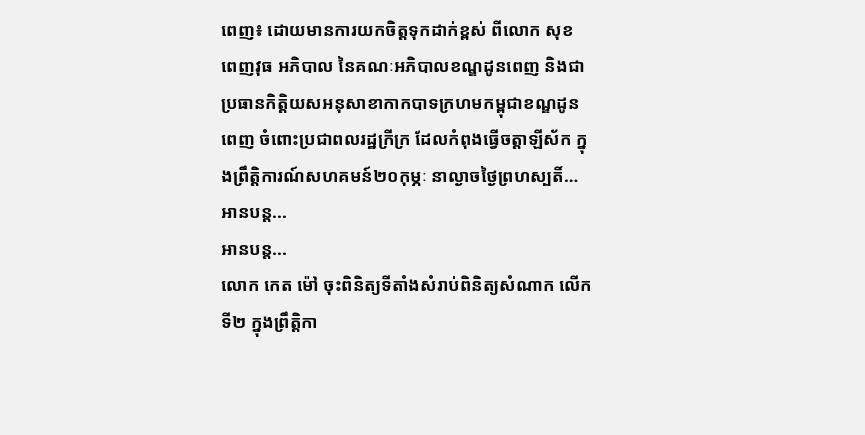ពេញ៖ ដោយមានការយកចិត្តទុកដាក់ខ្ពស់ ពីលោក សុខ ពេញវុធ អភិបាល នៃគណៈអភិបាលខណ្ឌដូនពេញ និងជាប្រធានកិត្តិយសអនុសាខាកាកបាទក្រហមកម្ពុជាខណ្ឌដូនពេញ ចំពោះប្រជាពលរដ្ឋក្រីក្រ ដែលកំពុងធ្វើចត្តាឡីស័ក ក្នុងព្រឹត្តិការណ៍សហគមន៍២០កុម្ភៈ នាល្ងាចថ្ងៃព្រហស្បតិ៍…
អានបន្ត...
អានបន្ត...
លោក កេត ម៉ៅ ចុះពិនិត្យទីតាំងសំរាប់ពិនិត្យសំណាក លើកទី២ ក្នុងព្រឹត្តិកា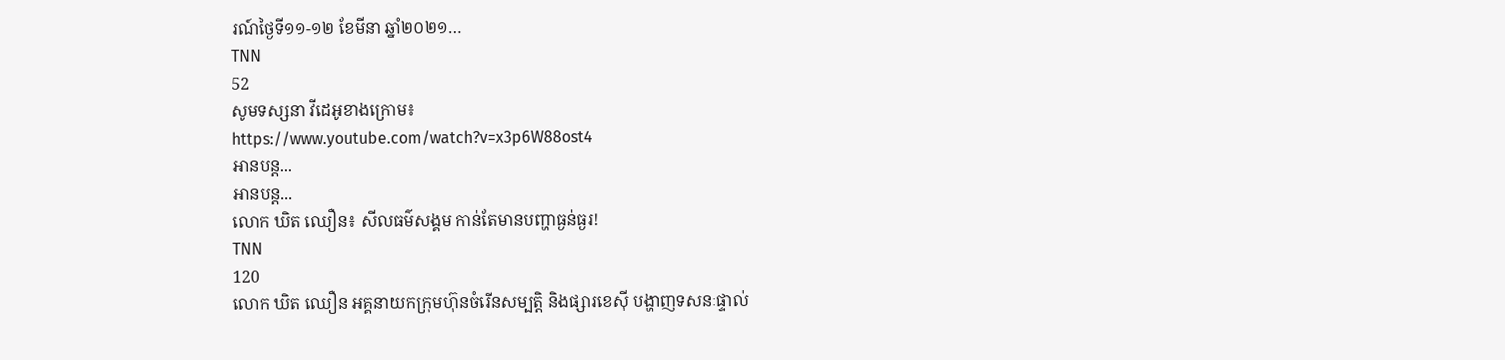រណ៍ថ្ងៃទី១១-១២ ខែមីនា ឆ្នាំ២០២១…
TNN
52
សូមទស្សនា វីដេអូខាងក្រោម៖
https://www.youtube.com/watch?v=x3p6W88ost4
អានបន្ត...
អានបន្ត...
លោក ឃិត ឈឿន៖ សីលធម៌សង្គម កាន់តែមានបញ្ហាធ្ងន់ធ្ងរ!
TNN
120
លោក ឃិត ឈឿន អគ្គនាយកក្រុមហ៊ុនចំរើនសម្បត្តិ និងផ្សារខេស៊ី បង្ហាញទសនៈផ្ទាល់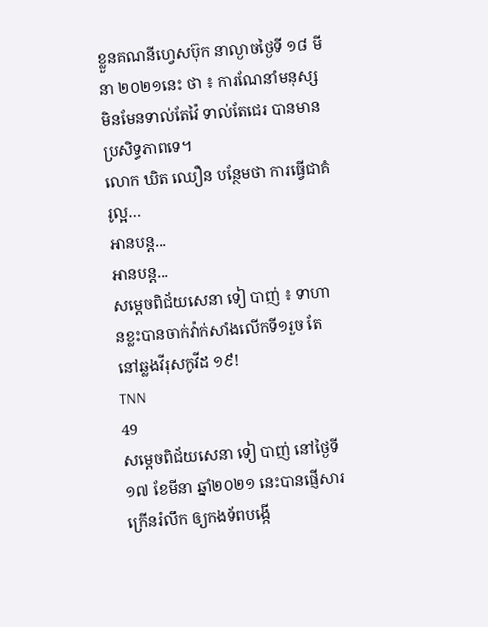ខ្លួនគណនីហ្វេសប៊ុក នាល្ងាចថ្ងៃទី ១៨ មីនា ២០២១នេះ ថា ៖ ការណែនាំមនុស្ស មិនមែនទាល់តែវ៉ៃ ទាល់តែជេរ បានមានប្រសិទ្ធភាពទេ។
លោក ឃិត ឈឿន បន្ថែមថា ការធ្វើជាគំរូល្អ…
អានបន្ត...
អានបន្ត...
សម្ដេចពិជ័យសេនា ទៀ បាញ់ ៖ ទាហានខ្លះបានចាក់វ៉ាក់សាំងលើកទី១រួច តែនៅឆ្លងវីរុសកូវីដ ១៩!
TNN
49
សម្ដេចពិជ័យសេនា ទៀ បាញ់ នៅថ្ងៃទី១៧ ខែមីនា ឆ្នាំ២០២១ នេះបានផ្ញើសារក្រើនរំលឹក ឲ្យកងទ័ពបង្កើ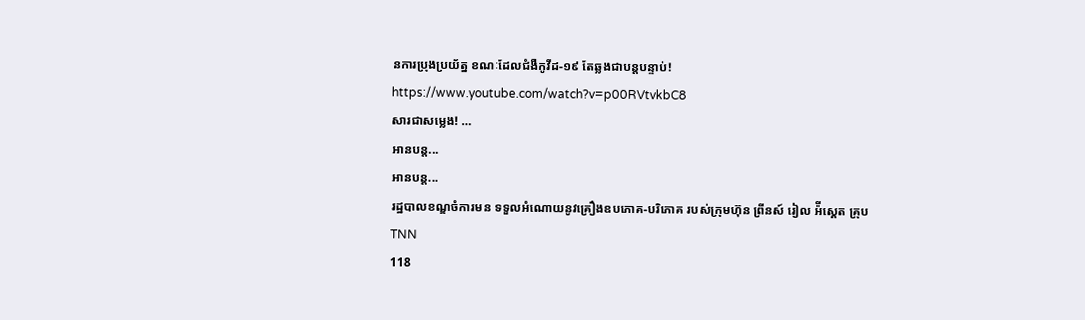នការប្រុងប្រយ័ត្ន ខណៈដែលជំងឺកូវីដ-១៩ តែឆ្លងជាបន្តបន្ទាប់!
https://www.youtube.com/watch?v=p00RVtvkbC8
សារជាសម្លេង! …
អានបន្ត...
អានបន្ត...
រដ្ឋបាលខណ្ឌចំការមន ទទួលអំណោយនូវគ្រឿងឧបភោគ-បរិភោគ របស់ក្រុមហ៊ុន ព្រីនស៍ រៀល អ៉ីស្គេត គ្រុប
TNN
118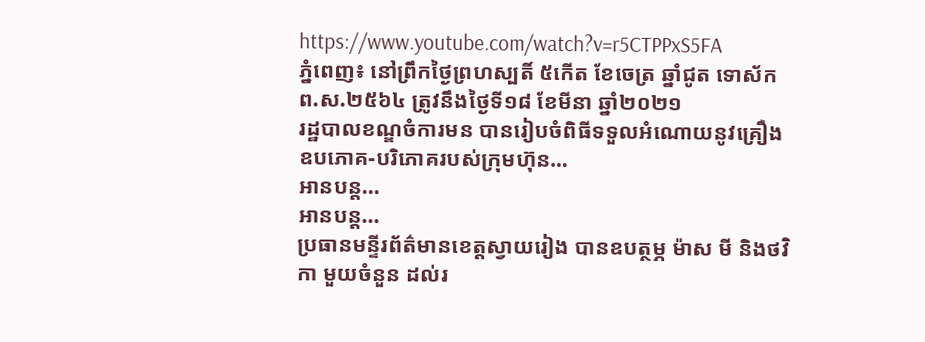https://www.youtube.com/watch?v=r5CTPPxS5FA
ភ្នំពេញ៖ នៅព្រឹកថ្ងៃព្រហស្បតិ៍ ៥កើត ខែចេត្រ ឆ្នាំជូត ទោស័ក ព.ស.២៥៦៤ ត្រូវនឹងថ្ងៃទី១៨ ខែមីនា ឆ្នាំ២០២១
រដ្ឋបាលខណ្ឌចំការមន បានរៀបចំពិធីទទួលអំណោយនូវគ្រឿងឧបភោគ-បរិភោគរបស់ក្រុមហ៊ុន…
អានបន្ត...
អានបន្ត...
ប្រធានមន្ទីរព័ត៌មានខេត្តស្វាយរៀង បានឧបត្ថម្ភ ម៉ាស មី និងថវិកា មួយចំនួន ដល់រ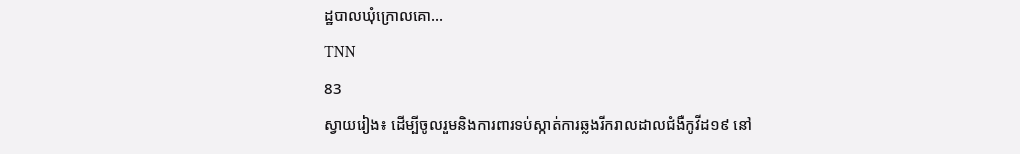ដ្ឋបាលឃុំក្រោលគោ…
TNN
83
ស្វាយរៀង៖ ដើម្បីចូលរួមនិងការពារទប់ស្កាត់ការឆ្លងរីករាលដាលជំងឺកូវីដ១៩ នៅ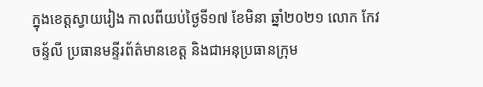ក្នុងខេត្តស្វាយរៀង កាលពីយប់ថ្ងៃទី១៧ ខែមិនា ឆ្នាំ២០២១ លោក កែវ ចន្ទ័លី ប្រធានមន្ទីរព័ត៌មានខេត្ត និងជាអនុប្រធានក្រុម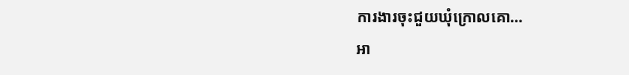ការងារចុះជួយឃុំក្រោលគោ…
អា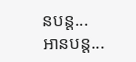នបន្ត...
អានបន្ត...